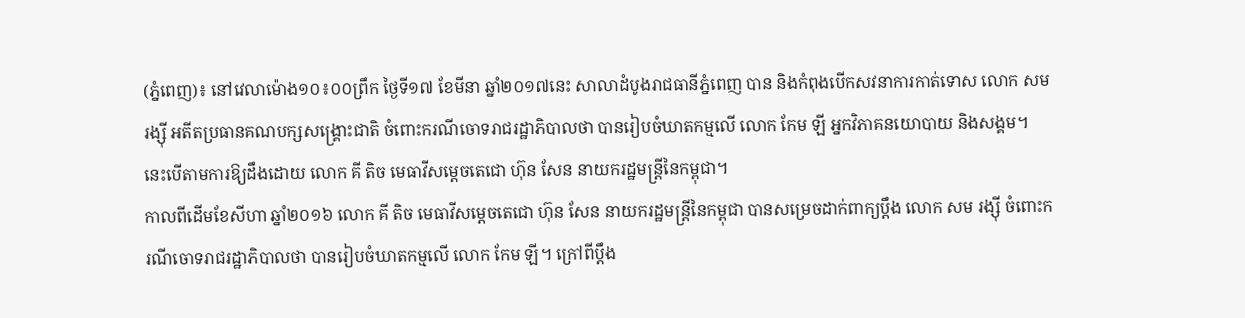(ភ្នំពេញ)៖ នៅវេលាម៉ោង១០៖០០ព្រឹក ថ្ងៃទី១៧ ខែមីនា ឆ្នាំ២០១៧នេះ សាលាដំបូងរាជធានីភ្នំពេញ បាន និងកំពុងបើកសវនាការកាត់ទោស លោក សម រង្ស៊ី អតីតប្រធានគណបក្សសង្រ្គោះជាតិ ចំពោះករណីចោទរាជរដ្ឋាភិបាលថា បានរៀបចំឃាតកម្មលើ លោក កែម ឡី អ្នកវិភាគនយោបាយ និងសង្គម។ នេះបើតាមការឱ្យដឹងដោយ លោក គី តិច មេធាវីសម្តេចតេជោ ហ៊ុន សែន នាយករដ្ឋមន្រ្តីនៃកម្ពុជា។
កាលពីដើមខែសីហា ឆ្នាំ២០១៦ លោក គី តិច មេធាវីសម្តេចតេជោ ហ៊ុន សែន នាយករដ្ឋមន្រ្តីនៃកម្ពុជា បានសម្រេចដាក់ពាក្យប្តឹង លោក សម រង្ស៊ី ចំពោះករណីចោទរាជរដ្ឋាភិបាលថា បានរៀបចំឃាតកម្មលើ លោក កែម ឡី។ ក្រៅពីប្តឹង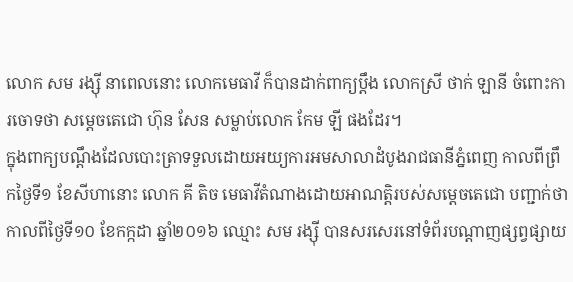លោក សម រង្ស៊ី នាពេលនោះ លោកមេធាវី ក៏បានដាក់ពាក្យប្តឹង លោកស្រី ថាក់ ឡានី ចំពោះការចោទថា សម្តេចតេជោ ហ៊ុន សែន សម្លាប់លោក កែម ឡី ផងដែរ។
ក្នុងពាក្យបណ្ដឹងដែលបោះត្រាទទួលដោយអយ្យការអមសាលាដំបូងរាជធានីភ្នំពេញ កាលពីព្រឹកថ្ងៃទី១ ខែសីហានោះ លោក គី តិច មេធាវីតំណាងដោយអាណត្តិរបស់សម្តេចតេជោ បញ្ជាក់ថា កាលពីថ្ងៃទី១០ ខែកក្កដា ឆ្នាំ២០១៦ ឈ្មោះ សម រង្ស៊ី បានសរសេរនៅទំព័របណ្តាញផ្សព្វផ្សាយ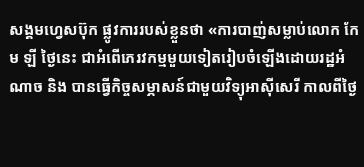សង្គមហ្វេសប៊ុក ផ្លូវការរបស់ខ្លួនថា «ការបាញ់សម្លាប់លោក កែម ឡី ថ្ងៃនេះ ជាអំពើភេរវកម្មមួយទៀតរៀបចំឡើងដោយរដ្ឋអំណាច និង បានធ្វើកិច្ចសម្ភាសន៍ជាមួយវិទ្យុអាស៊ីសេរី កាលពីថ្ងៃ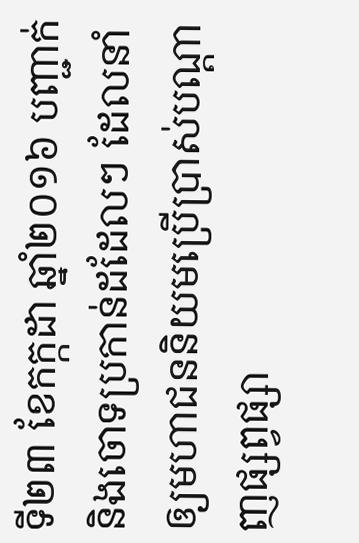ទី២៣ ខែកក្កដា ឆ្នាំ២០១៦ បញ្ជាក់និងចោទប្រកាន់ដដែលៗ ដែលនាំឲ្យមហាជននិយមប្រើប្រាស់បណ្ដាញផ្សព្វផ្សា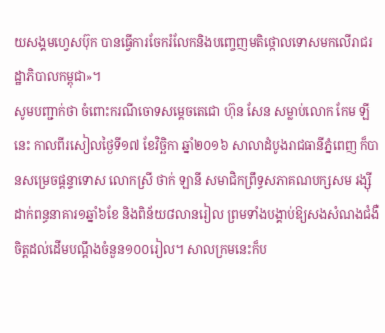យសង្គមហ្វេសប៊ុក បានធ្វើការចែករំលែកនិងបញ្ចេញមតិថ្កោលទោសមកលើរាជរដ្ឋាភិបាលកម្ពុជា»។
សូមបញ្ជាក់ថា ចំពោះករណីចោទសម្តេចតេជោ ហ៊ុន សែន សម្លាប់លោក កែម ឡីនេះ កាលពីរសៀលថ្ងៃទី១៧ ខែវិច្ឆិកា ឆ្នាំ២០១៦ សាលាដំបូងរាជធានីភ្នំពេញ ក៏បានសម្រេចផ្តន្ទាទោស លោកស្រី ថាក់ ឡានី សមាជិកព្រឹទ្ធសភាគណបក្សសម រង្ស៊ី ដាក់ពន្ធនាគារ១ឆ្នាំ៦ខែ និងពិន័យ៨លានរៀល ព្រមទាំងបង្គាប់ឱ្យសងសំណងជំងឺចិត្តដល់ដើមបណ្ដឹងចំនួន១០០រៀល។ សាលក្រមនេះក៏ប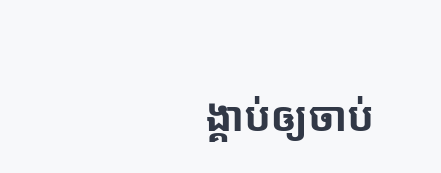ង្គាប់ឲ្យចាប់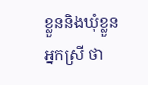ខ្លួននិងឃុំខ្លួនអ្នកស្រី ថា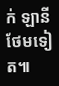ក់ ឡានី ថែមទៀត៕